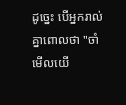ដូច្នេះ បើអ្នករាល់គ្នាពោលថា "ចាំមើលយើ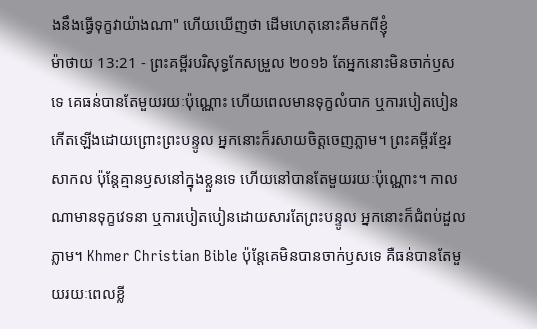ងនឹងធ្វើទុក្ខវាយ៉ាងណា" ហើយឃើញថា ដើមហេតុនោះគឺមកពីខ្ញុំ
ម៉ាថាយ 13:21 - ព្រះគម្ពីរបរិសុទ្ធកែសម្រួល ២០១៦ តែអ្នកនោះមិនចាក់ឫសទេ គេធន់បានតែមួយរយៈប៉ុណ្ណោះ ហើយពេលមានទុក្ខលំបាក ឬការបៀតបៀនកើតឡើងដោយព្រោះព្រះបន្ទូល អ្នកនោះក៏រសាយចិត្តចេញភ្លាម។ ព្រះគម្ពីរខ្មែរសាកល ប៉ុន្តែគ្មានឫសនៅក្នុងខ្លួនទេ ហើយនៅបានតែមួយរយៈប៉ុណ្ណោះ។ កាលណាមានទុក្ខវេទនា ឬការបៀតបៀនដោយសារតែព្រះបន្ទូល អ្នកនោះក៏ជំពប់ដួលភ្លាម។ Khmer Christian Bible ប៉ុន្ដែគេមិនបានចាក់ឫសទេ គឺធន់បានតែមួយរយៈពេលខ្លី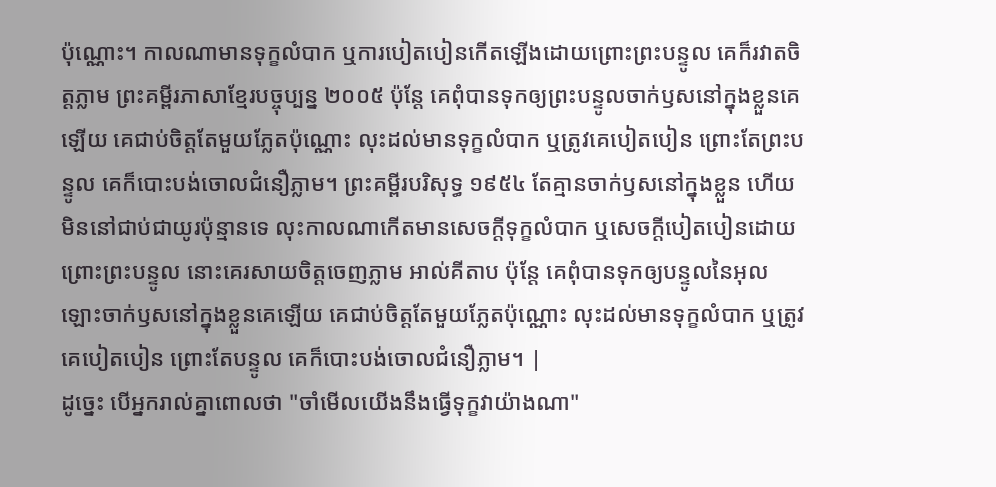ប៉ុណ្ណោះ។ កាលណាមានទុក្ខលំបាក ឬការបៀតបៀនកើតឡើងដោយព្រោះព្រះបន្ទូល គេក៏រវាតចិត្ដភ្លាម ព្រះគម្ពីរភាសាខ្មែរបច្ចុប្បន្ន ២០០៥ ប៉ុន្តែ គេពុំបានទុកឲ្យព្រះបន្ទូលចាក់ឫសនៅក្នុងខ្លួនគេឡើយ គេជាប់ចិត្តតែមួយភ្លែតប៉ុណ្ណោះ លុះដល់មានទុក្ខលំបាក ឬត្រូវគេបៀតបៀន ព្រោះតែព្រះបន្ទូល គេក៏បោះបង់ចោលជំនឿភ្លាម។ ព្រះគម្ពីរបរិសុទ្ធ ១៩៥៤ តែគ្មានចាក់ឫសនៅក្នុងខ្លួន ហើយមិននៅជាប់ជាយូរប៉ុន្មានទេ លុះកាលណាកើតមានសេចក្ដីទុក្ខលំបាក ឬសេចក្ដីបៀតបៀនដោយព្រោះព្រះបន្ទូល នោះគេរសាយចិត្តចេញភ្លាម អាល់គីតាប ប៉ុន្ដែ គេពុំបានទុកឲ្យបន្ទូលនៃអុលឡោះចាក់ឫសនៅក្នុងខ្លួនគេឡើយ គេជាប់ចិត្ដតែមួយភ្លែតប៉ុណ្ណោះ លុះដល់មានទុក្ខលំបាក ឬត្រូវគេបៀតបៀន ព្រោះតែបន្ទូល គេក៏បោះបង់ចោលជំនឿភ្លាម។ |
ដូច្នេះ បើអ្នករាល់គ្នាពោលថា "ចាំមើលយើងនឹងធ្វើទុក្ខវាយ៉ាងណា"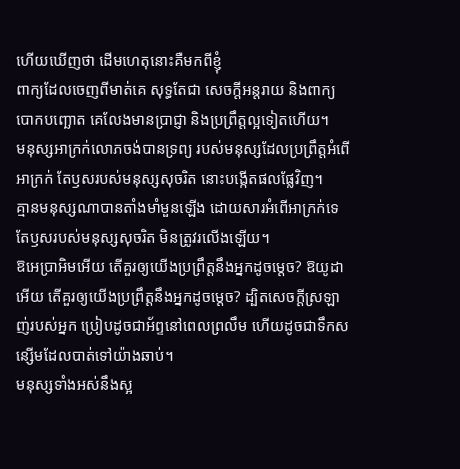ហើយឃើញថា ដើមហេតុនោះគឺមកពីខ្ញុំ
ពាក្យដែលចេញពីមាត់គេ សុទ្ធតែជា សេចក្ដីអន្តរាយ និងពាក្យបោកបញ្ឆោត គេលែងមានប្រាជ្ញា និងប្រព្រឹត្តល្អទៀតហើយ។
មនុស្សអាក្រក់លោភចង់បានទ្រព្យ របស់មនុស្សដែលប្រព្រឹត្តអំពើអាក្រក់ តែឫសរបស់មនុស្សសុចរិត នោះបង្កើតផលផ្លែវិញ។
គ្មានមនុស្សណាបានតាំងមាំមួនឡើង ដោយសារអំពើអាក្រក់ទេ តែឫសរបស់មនុស្សសុចរិត មិនត្រូវរលើងឡើយ។
ឱអេប្រាអិមអើយ តើគួរឲ្យយើងប្រព្រឹត្តនឹងអ្នកដូចម្ដេច? ឱយូដាអើយ តើគួរឲ្យយើងប្រព្រឹត្តនឹងអ្នកដូចម្ដេច? ដ្បិតសេចក្ដីស្រឡាញ់របស់អ្នក ប្រៀបដូចជាអ័ព្ទនៅពេលព្រលឹម ហើយដូចជាទឹកសន្សើមដែលបាត់ទៅយ៉ាងឆាប់។
មនុស្សទាំងអស់នឹងស្អ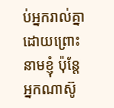ប់អ្នករាល់គ្នាដោយព្រោះនាមខ្ញុំ ប៉ុន្តែ អ្នកណាស៊ូ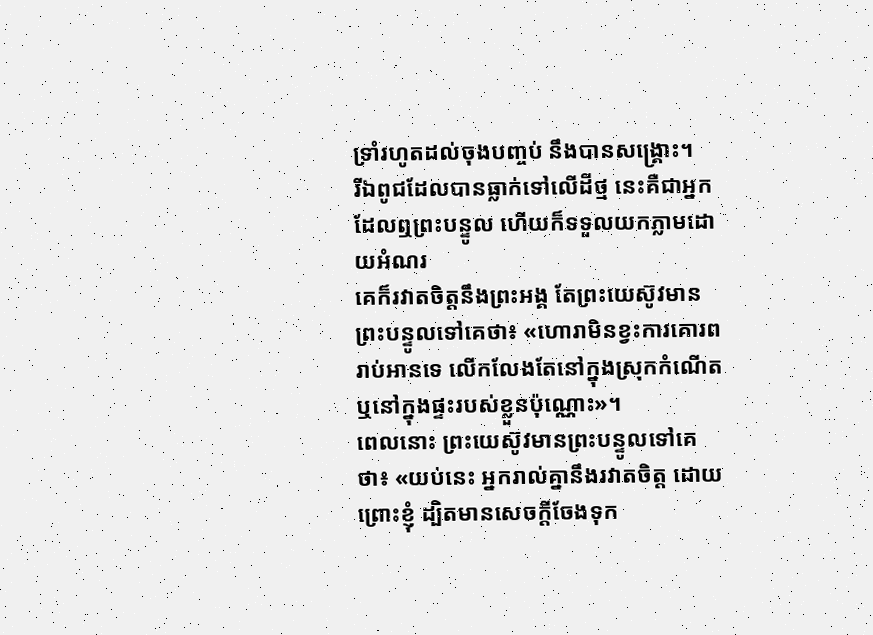ទ្រាំរហូតដល់ចុងបញ្ចប់ នឹងបានសង្គ្រោះ។
រីឯពូជដែលបានធ្លាក់ទៅលើដីថ្ម នេះគឺជាអ្នកដែលឮព្រះបន្ទូល ហើយក៏ទទួលយកភ្លាមដោយអំណរ
គេក៏រវាតចិត្តនឹងព្រះអង្គ តែព្រះយេស៊ូវមានព្រះបន្ទូលទៅគេថា៖ «ហោរាមិនខ្វះការគោរពរាប់អានទេ លើកលែងតែនៅក្នុងស្រុកកំណើត ឬនៅក្នុងផ្ទះរបស់ខ្លួនប៉ុណ្ណោះ»។
ពេលនោះ ព្រះយេស៊ូវមានព្រះបន្ទូលទៅគេថា៖ «យប់នេះ អ្នករាល់គ្នានឹងរវាតចិត្ត ដោយព្រោះខ្ញុំ ដ្បិតមានសេចក្តីចែងទុក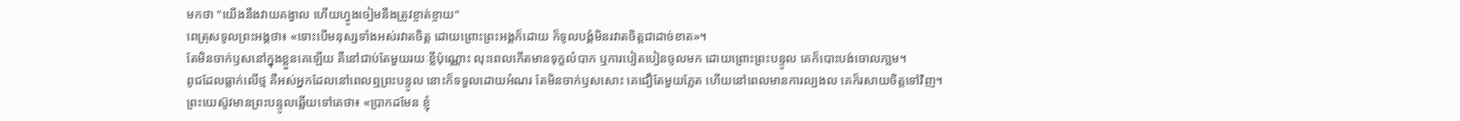មកថា "យើងនឹងវាយគង្វាល ហើយហ្វូងចៀមនឹងត្រូវខ្ចាត់ខ្ចាយ"
ពេត្រុសទូលព្រះអង្គថា៖ «ទោះបើមនុស្សទាំងអស់រវាតចិត្ត ដោយព្រោះព្រះអង្គក៏ដោយ ក៏ទូលបង្គំមិនរវាតចិត្តជាដាច់ខាត»។
តែមិនចាក់ឫសនៅក្នុងខ្លួនគេឡើយ គឺនៅជាប់តែមួយរយៈខ្លីប៉ុណ្ណោះ លុះពេលកើតមានទុក្ខលំបាក ឬការបៀតបៀនចូលមក ដោយព្រោះព្រះបន្ទូល គេក៏បោះបង់ចោលភា្លម។
ពូជដែលធ្លាក់លើថ្ម គឺអស់អ្នកដែលនៅពេលឮព្រះបន្ទូល នោះក៏ទទួលដោយអំណរ តែមិនចាក់ឫសសោះ គេជឿតែមួយភ្លែត ហើយនៅពេលមានការល្បងល គេក៏រសាយចិត្តទៅវិញ។
ព្រះយេស៊ូវមានព្រះបន្ទូលឆ្លើយទៅគេថា៖ «ប្រាកដមែន ខ្ញុំ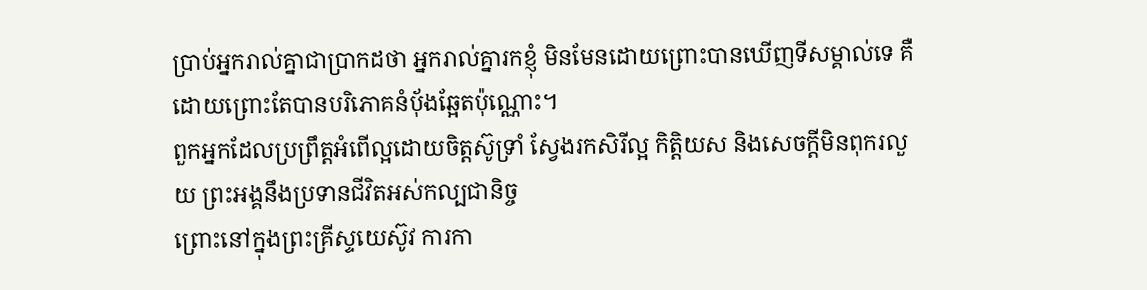ប្រាប់អ្នករាល់គ្នាជាប្រាកដថា អ្នករាល់គ្នារកខ្ញុំ មិនមែនដោយព្រោះបានឃើញទីសម្គាល់ទេ គឺដោយព្រោះតែបានបរិភោគនំបុ័ងឆ្អែតប៉ុណ្ណោះ។
ពួកអ្នកដែលប្រព្រឹត្តអំពើល្អដោយចិត្តស៊ូទ្រាំ ស្វែងរកសិរីល្អ កិត្តិយស និងសេចក្តីមិនពុករលួយ ព្រះអង្គនឹងប្រទានជីវិតអស់កល្បជានិច្ច
ព្រោះនៅក្នុងព្រះគ្រីស្ទយេស៊ូវ ការកា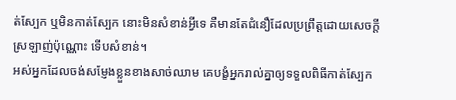ត់ស្បែក ឬមិនកាត់ស្បែក នោះមិនសំខាន់អ្វីទេ គឺមានតែជំនឿដែលប្រព្រឹត្តដោយសេចក្ដីស្រឡាញ់ប៉ុណ្ណោះ ទើបសំខាន់។
អស់អ្នកដែលចង់សម្ញែងខ្លួនខាងសាច់ឈាម គេបង្ខំអ្នករាល់គ្នាឲ្យទទួលពិធីកាត់ស្បែក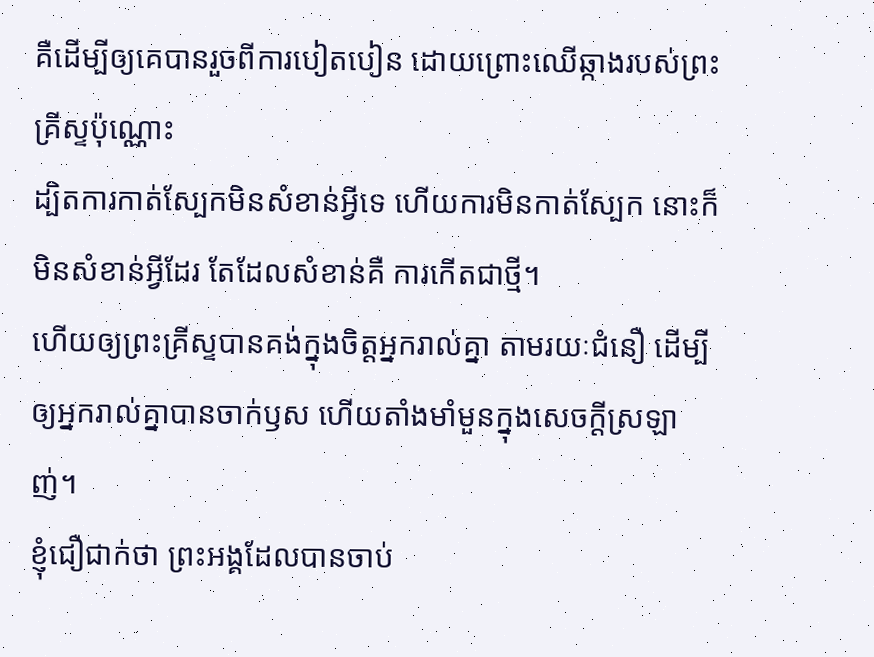គឺដើម្បីឲ្យគេបានរួចពីការបៀតបៀន ដោយព្រោះឈើឆ្កាងរបស់ព្រះគ្រីស្ទប៉ុណ្ណោះ
ដ្បិតការកាត់ស្បែកមិនសំខាន់អ្វីទេ ហើយការមិនកាត់ស្បែក នោះក៏មិនសំខាន់អ្វីដែរ តែដែលសំខាន់គឺ ការកើតជាថ្មី។
ហើយឲ្យព្រះគ្រីស្ទបានគង់ក្នុងចិត្តអ្នករាល់គ្នា តាមរយៈជំនឿ ដើម្បីឲ្យអ្នករាល់គ្នាបានចាក់ឫស ហើយតាំងមាំមួនក្នុងសេចក្តីស្រឡាញ់។
ខ្ញុំជឿជាក់ថា ព្រះអង្គដែលបានចាប់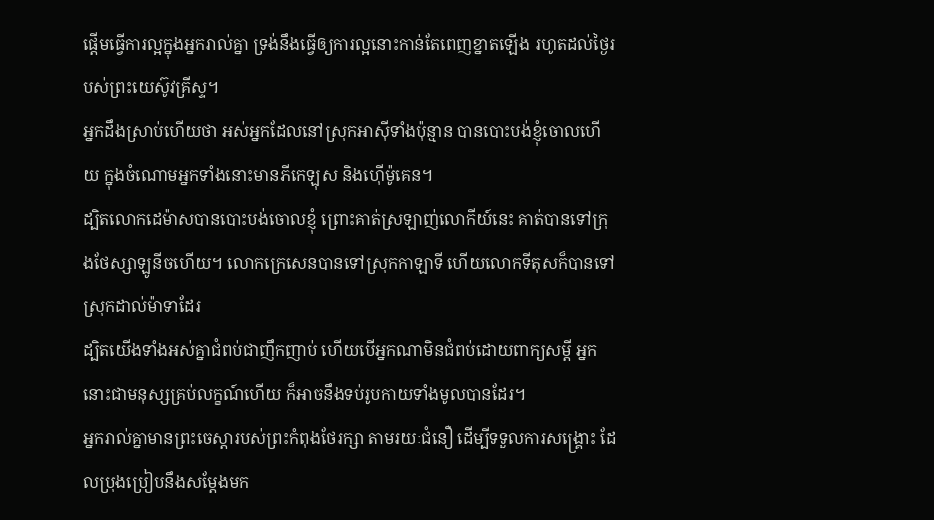ផ្តើមធ្វើការល្អក្នុងអ្នករាល់គ្នា ទ្រង់នឹងធ្វើឲ្យការល្អនោះកាន់តែពេញខ្នាតឡើង រហូតដល់ថ្ងៃរបស់ព្រះយេស៊ូវគ្រីស្ទ។
អ្នកដឹងស្រាប់ហើយថា អស់អ្នកដែលនៅស្រុកអាស៊ីទាំងប៉ុន្មាន បានបោះបង់ខ្ញុំចោលហើយ ក្នុងចំណោមអ្នកទាំងនោះមានភីកេឡុស និងហ៊ើម៉ូគេន។
ដ្បិតលោកដេម៉ាសបានបោះបង់ចោលខ្ញុំ ព្រោះគាត់ស្រឡាញ់លោកីយ៍នេះ គាត់បានទៅក្រុងថែស្សាឡូនីចហើយ។ លោកក្រេសេនបានទៅស្រុកកាឡាទី ហើយលោកទីតុសក៏បានទៅស្រុកដាល់ម៉ាទាដែរ
ដ្បិតយើងទាំងអស់គ្នាជំពប់ជាញឹកញាប់ ហើយបើអ្នកណាមិនជំពប់ដោយពាក្យសម្ដី អ្នកនោះជាមនុស្សគ្រប់លក្ខណ៍ហើយ ក៏អាចនឹងទប់រូបកាយទាំងមូលបានដែរ។
អ្នករាល់គ្នាមានព្រះចេស្តារបស់ព្រះកំពុងថែរក្សា តាមរយៈជំនឿ ដើម្បីទទួលការសង្គ្រោះ ដែលប្រុងប្រៀបនឹងសម្តែងមក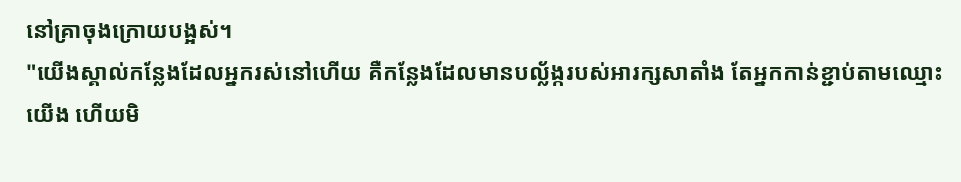នៅគ្រាចុងក្រោយបង្អស់។
"យើងស្គាល់កន្លែងដែលអ្នករស់នៅហើយ គឺកន្លែងដែលមានបល្ល័ង្ករបស់អារក្សសាតាំង តែអ្នកកាន់ខ្ជាប់តាមឈ្មោះយើង ហើយមិ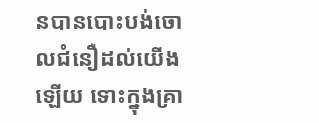នបានបោះបង់ចោលជំនឿដល់យើងឡើយ ទោះក្នុងគ្រា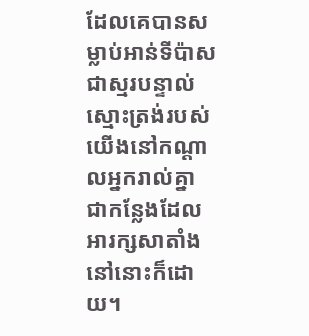ដែលគេបានសម្លាប់អាន់ទីប៉ាស ជាស្មរបន្ទាល់ស្មោះត្រង់របស់យើងនៅកណ្ដាលអ្នករាល់គ្នា ជាកន្លែងដែលអារក្សសាតាំងនៅនោះក៏ដោយ។